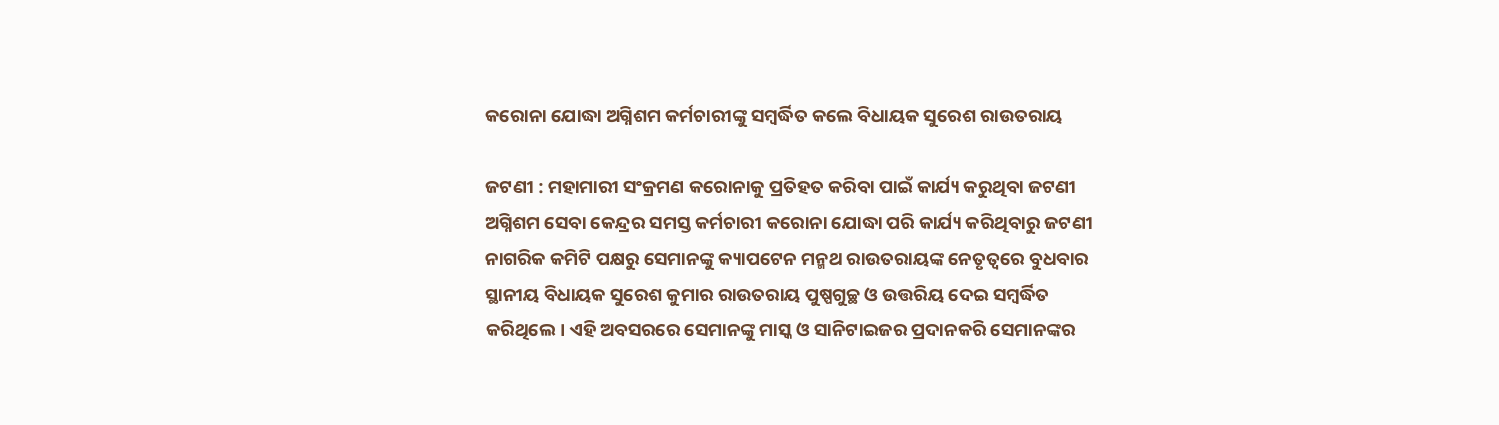କରୋନା ଯୋଦ୍ଧା ଅଗ୍ନିଶମ କର୍ମଚାରୀଙ୍କୁ ସମ୍ବର୍ଦ୍ଧିତ କଲେ ବିଧାୟକ ସୁରେଶ ରାଉତରାୟ

ଜଟଣୀ : ମହାମାରୀ ସଂକ୍ରମଣ କରୋନାକୁ ପ୍ରତିହତ କରିବା ପାଇଁ କାର୍ଯ୍ୟ କରୁଥିବା ଜଟଣୀ ଅଗ୍ନିଶମ ସେବା କେନ୍ଦ୍ରର ସମସ୍ତ କର୍ମଚାରୀ କରୋନା ଯୋଦ୍ଧା ପରି କାର୍ଯ୍ୟ କରିଥିବାରୁ ଜଟଣୀ ନାଗରିକ କମିଟି ପକ୍ଷରୁ ସେମାନଙ୍କୁ କ୍ୟାପଟେନ ମନ୍ମଥ ରାଉତରାୟଙ୍କ ନେତୃତ୍ୱରେ ବୁଧବାର ସ୍ଥାନୀୟ ବିଧାୟକ ସୁରେଶ କୁମାର ରାଉତରାୟ ପୁଷ୍ପଗୁଚ୍ଛ ଓ ଉତ୍ତରିୟ ଦେଇ ସମ୍ବର୍ଦ୍ଧିତ କରିଥିଲେ। ଏହି ଅବସରରେ ସେମାନଙ୍କୁ ମାସ୍କ ଓ ସାନିଟାଇଜର ପ୍ରଦାନକରି ସେମାନଙ୍କର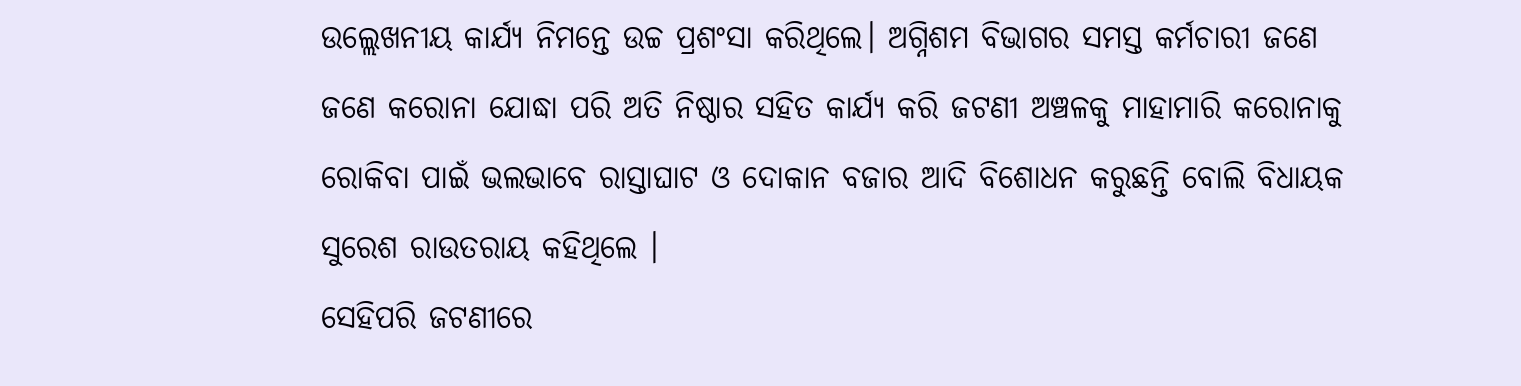ଉଲ୍ଲେଖନୀୟ କାର୍ଯ୍ୟ ନିମନ୍ତେ ଉଚ୍ଚ ପ୍ରଶଂସା କରିଥିଲେ। ଅଗ୍ନିଶମ ବିଭାଗର ସମସ୍ତ କର୍ମଚାରୀ ଜଣେ ଜଣେ କରୋନା ଯୋଦ୍ଧା ପରି ଅତି ନିଷ୍ଠାର ସହିତ କାର୍ଯ୍ୟ କରି ଜଟଣୀ ଅଞ୍ଚଳକୁ ମାହାମାରି କରୋନାକୁ ରୋକିବା ପାଇଁ ଭଲଭାବେ ରାସ୍ତାଘାଟ ଓ ଦୋକାନ ବଜାର ଆଦି ବିଶୋଧନ କରୁଛନ୍ତି ବୋଲି ବିଧାୟକ ସୁରେଶ ରାଉତରାୟ କହିଥିଲେ ।
ସେହିପରି ଜଟଣୀରେ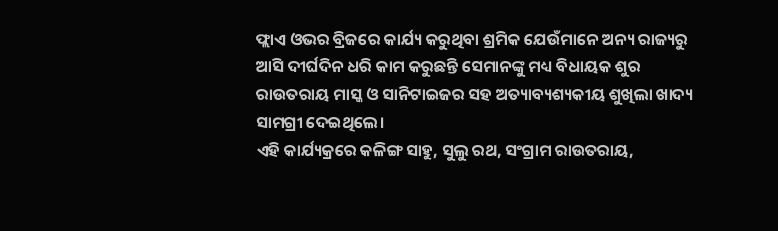ଫ୍ଲାଏ ଓଭର ବ୍ରିଜରେ କାର୍ଯ୍ୟ କରୁଥିବା ଶ୍ରମିକ ଯେଉଁମାନେ ଅନ୍ୟ ରାଜ୍ୟରୁ ଆସି ଦୀର୍ଘଦିନ ଧରି କାମ କରୁଛନ୍ତି ସେମାନଙ୍କୁ ମଧ୍ୟ ବିଧାୟକ ଶୁର ରାଉତରାୟ ମାସ୍କ ଓ ସାନିଟାଇଜର ସହ ଅତ୍ୟାବ୍ୟଶ୍ୟକୀୟ ଶୁଖିଲା ଖାଦ୍ୟ ସାମଗ୍ରୀ ଦେଇଥିଲେ।
ଏହି କାର୍ଯ୍ୟକ୍ରରେ କଳିଙ୍ଗ ସାହୁ, ସୁଲୁ ରଥ, ସଂଗ୍ରାମ ରାଉତରାୟ,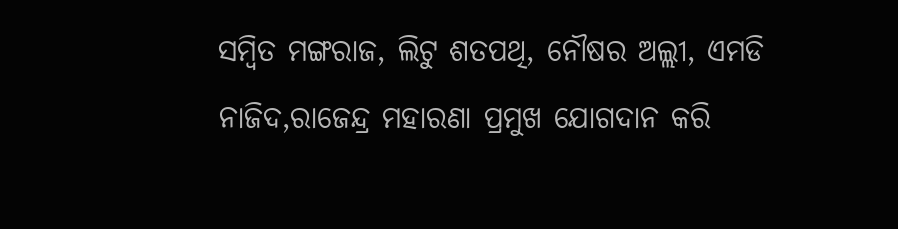ସମ୍ବିତ ମଙ୍ଗରାଜ, ଲିଟୁ ଶତପଥି, ନୌଷର ଅଲ୍ଲୀ, ଏମଡି ନାଜିଦ,ରାଜେନ୍ଦ୍ର ମହାରଣା ପ୍ରମୁଖ ଯୋଗଦାନ କରି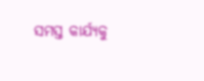ସମସ୍ତ କାର୍ଯ୍ୟକୁ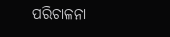ପରିଚାଳନା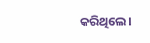କରିଥିଲେ।